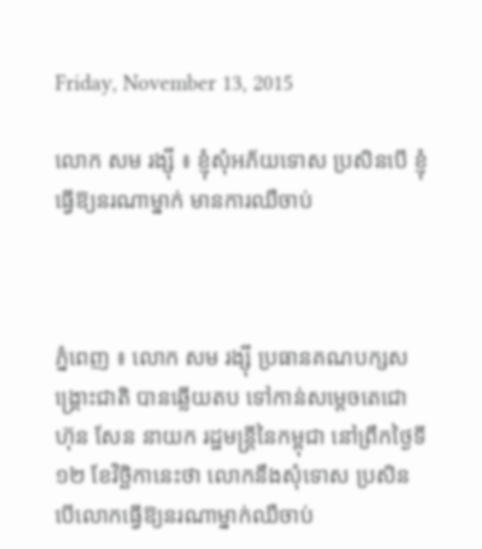Friday, November 13, 2015

លោក សម រង្ស៊ី ៖ ខ្ញុំសុំអភ័យទោស ប្រសិនបើ ខ្ញុំធ្វើឱ្យនរណាម្នាក់ មានការឈឺចាប់



ភ្នំពេញ ៖ លោក សម រង្ស៊ី ប្រធានគណបក្សសង្រ្គោះជាតិ បានឆ្លើយតប ទៅកាន់សម្តេចតេជោ ហ៊ុន សែន នាយក រដ្ឋមន្រ្តីនៃកម្ពុជា នៅព្រឹកថ្ងៃទី១២ ខែវិច្ឆិកានេះថា លោកនឹងសុំទោស ប្រសិនបើលោកធ្វើឱ្យនរណាម្នាក់ឈឺចាប់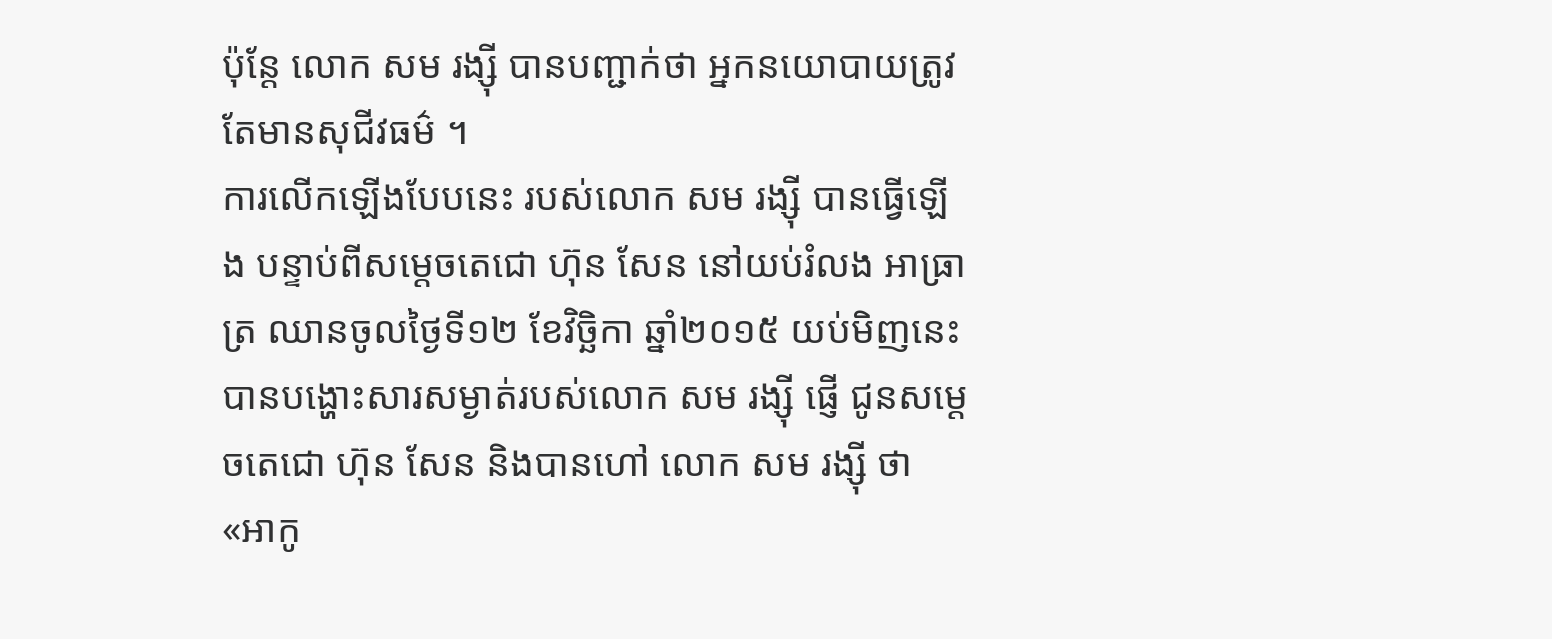ប៉ុន្តែ លោក សម រង្ស៊ី បានបញ្ជាក់ថា អ្នកនយោបាយត្រូវតែមានសុជីវធម៌ ។
ការលើកឡើងបែបនេះ របស់លោក សម រង្ស៊ី បានធ្វើឡើង បន្ទាប់ពីសម្តេចតេជោ ហ៊ុន សែន នៅយប់រំលង អាធ្រាត្រ ឈានចូលថ្ងៃទី១២ ខែវិច្ឆិកា ឆ្នាំ២០១៥ យប់មិញនេះ បានបង្ហោះសារសម្ងាត់របស់លោក សម រង្ស៊ី ផ្ញើ ជូនសម្តេចតេជោ ហ៊ុន សែន និងបានហៅ លោក សម រង្ស៊ី ថា «អាកូ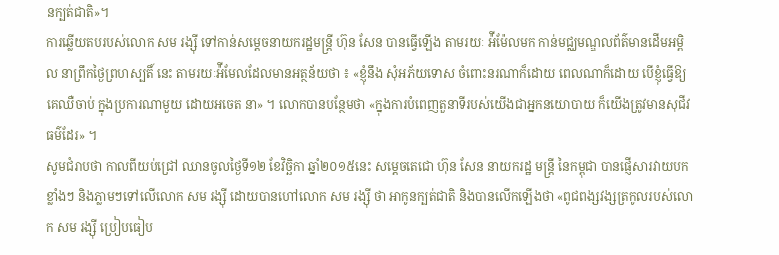នក្បត់ជាតិ»។
ការឆ្លើយតបរបស់លោក សម រង្ស៊ី ទៅកាន់សម្តេចនាយករដ្ឋមន្រ្តី ហ៊ុន សែន បានធ្វើឡើង តាមរយៈ អ៉ីម៉ែលមក កាន់មជ្ឈមណ្ឌលព័ត៌មានដើមអម្ពិល នាព្រឹកថ្ងៃព្រហស្បតិ៍ នេះ តាមរយៈអ៉ីមែលដែលមានអត្ថន័យថា ៖ «ខ្ញុំនឹង សុំអភ័យទោស ចំពោះនរណាក៏ដោយ ពេលណាក៏ដោយ បើខ្ញុំធ្វើឱ្យគេឈឺចាប់ ក្នុងប្រការណាមួយ ដោយអចេត នា» ។ លោកបានបន្ថែមថា «ក្នុងការបំពេញតួនាទីរបស់យើងជាអ្នកនយោបាយ ក៏យើងត្រូវមានសុជីវធម៌ដែរ» ។
សូមជំរាបថា កាលពីយប់ជ្រៅ ឈានចូលថ្ងៃទី១២ ខែវិច្ឆិកា ឆ្នាំ២០១៥នេះ សម្តេចតេជោ ហ៊ុន សែន នាយករដ្ឋ មន្រ្តី នៃកម្ពុជា បានផ្ញើសារវាយបកខ្លាំងៗ និងភ្លាមៗទៅលើលោក សម រង្ស៊ី ដោយបានហៅលោក សម រង្ស៊ី ថា អាកូនក្បត់ជាតិ និងបានលើកឡើងថា «ពូជពង្សវង្សត្រកូលរបស់លោក សម រង្ស៊ី ប្រៀបធៀប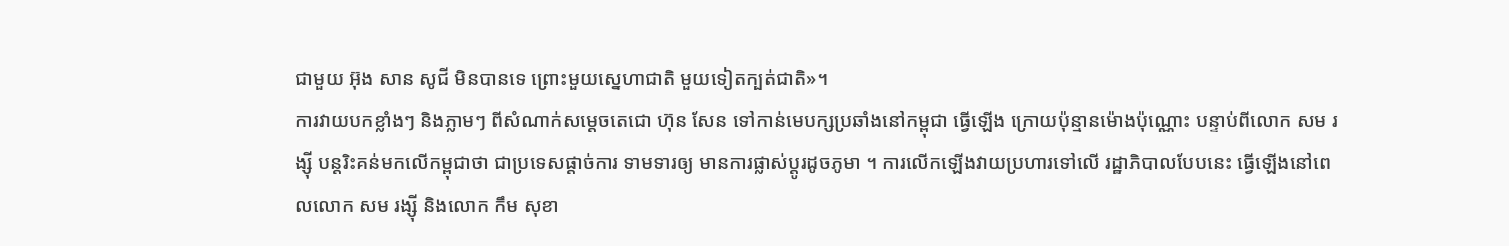ជាមួយ អ៊ុង សាន សូជី មិនបានទេ ព្រោះមួយស្នេហាជាតិ មួយទៀតក្បត់ជាតិ»។
ការវាយបកខ្លាំងៗ និងភ្លាមៗ ពីសំណាក់សម្តេចតេជោ ហ៊ុន សែន ទៅកាន់មេបក្សប្រឆាំងនៅកម្ពុជា ធ្វើឡើង ក្រោយប៉ុន្មានម៉ោងប៉ុណ្ណោះ បន្ទាប់ពីលោក សម រង្ស៊ី បន្តរិះគន់មកលើកម្ពុជាថា ជាប្រទេសផ្តាច់ការ ទាមទារឲ្យ មានការផ្លាស់ប្តូរដូចភូមា ។ ការលើកឡើងវាយប្រហារទៅលើ រដ្ឋាភិបាលបែបនេះ ធ្វើឡើងនៅពេលលោក សម រង្ស៊ី និងលោក កឹម សុខា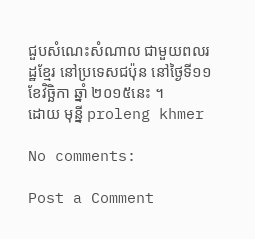ជួបសំណេះសំណាល ជាមួយពលរដ្ឋខ្មែរ នៅប្រទេសជប៉ុន នៅថ្ងៃទី១១ ខែវិច្ឆិកា ឆ្នាំ ២០១៥នេះ ។
ដោយ មុន្នី proleng khmer

No comments:

Post a Comment